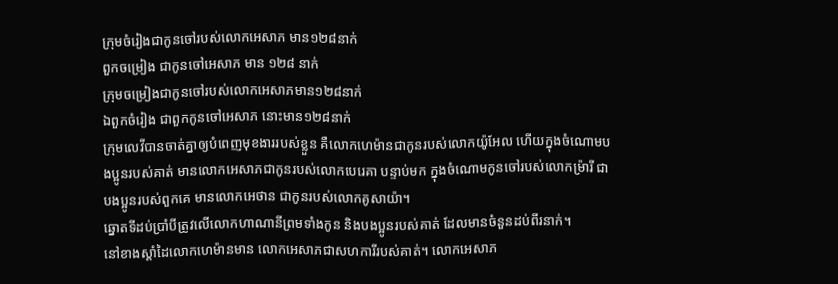ក្រុមចំរៀងជាកូនចៅរបស់លោកអេសាភ មាន១២៨នាក់
ពួកចម្រៀង ជាកូនចៅអេសាភ មាន ១២៨ នាក់
ក្រុមចម្រៀងជាកូនចៅរបស់លោកអេសាភមាន១២៨នាក់
ឯពួកចំរៀង ជាពួកកូនចៅអេសាភ នោះមាន១២៨នាក់
ក្រុមលេវីបានចាត់គ្នាឲ្យបំពេញមុខងាររបស់ខ្លួន គឺលោកហេម៉ានជាកូនរបស់លោកយ៉ូអែល ហើយក្នុងចំណោមបងប្អូនរបស់គាត់ មានលោកអេសាភជាកូនរបស់លោកបេរេគា បន្ទាប់មក ក្នុងចំណោមកូនចៅរបស់លោកម៉្រារី ជាបងប្អូនរបស់ពួកគេ មានលោកអេថាន ជាកូនរបស់លោកគូសាយ៉ា។
ឆ្នោតទីដប់ប្រាំបីត្រូវលើលោកហាណានីព្រមទាំងកូន និងបងប្អូនរបស់គាត់ ដែលមានចំនួនដប់ពីរនាក់។
នៅខាងស្តាំដៃលោកហេម៉ានមាន លោកអេសាភជាសហការីរបស់គាត់។ លោកអេសាភ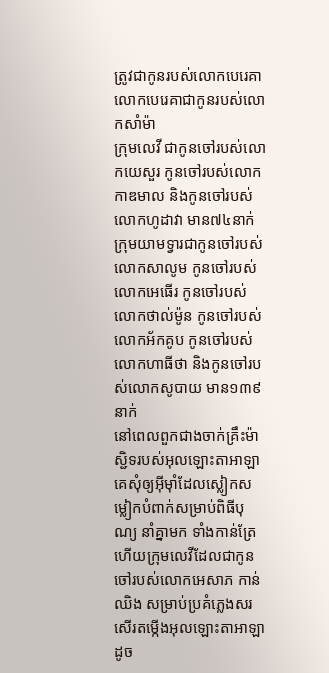ត្រូវជាកូនរបស់លោកបេរេគា លោកបេរេគាជាកូនរបស់លោកសាំម៉ា
ក្រុមលេវី ជាកូនចៅរបស់លោកយេសួរ កូនចៅរបស់លោកកាឌមាល និងកូនចៅរបស់លោកហូដាវា មាន៧៤នាក់
ក្រុមយាមទ្វារជាកូនចៅរបស់លោកសាលូម កូនចៅរបស់លោកអេធើរ កូនចៅរបស់លោកថាល់ម៉ូន កូនចៅរបស់លោកអ័កគូប កូនចៅរបស់លោកហាធីថា និងកូនចៅរបស់លោកសូបាយ មាន១៣៩នាក់
នៅពេលពួកជាងចាក់គ្រឹះម៉ាស្ជិទរបស់អុលឡោះតាអាឡា គេសុំឲ្យអ៊ីមុាំដែលស្លៀកសម្លៀកបំពាក់សម្រាប់ពិធីបុណ្យ នាំគ្នាមក ទាំងកាន់ត្រែ ហើយក្រុមលេវីដែលជាកូនចៅរបស់លោកអេសាភ កាន់ឈិង សម្រាប់ប្រគំភ្លេងសរសើរតម្កើងអុលឡោះតាអាឡា ដូច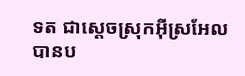ទត ជាស្ដេចស្រុកអ៊ីស្រអែល បានប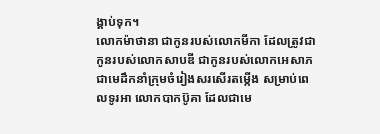ង្គាប់ទុក។
លោកម៉ាថានា ជាកូនរបស់លោកមីកា ដែលត្រូវជាកូនរបស់លោកសាបឌី ជាកូនរបស់លោកអេសាភ ជាមេដឹកនាំក្រុមចំរៀងសរសើរតម្កើង សម្រាប់ពេលទូរអា លោកបាកប៊ូគា ដែលជាមេ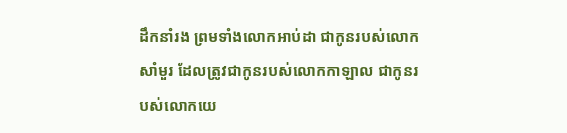ដឹកនាំរង ព្រមទាំងលោកអាប់ដា ជាកូនរបស់លោកសាំមួរ ដែលត្រូវជាកូនរបស់លោកកាឡាល ជាកូនរបស់លោកយេ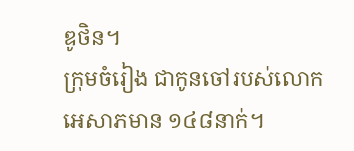ឌូថិន។
ក្រុមចំរៀង ជាកូនចៅរបស់លោកអេសាភមាន ១៤៨នាក់។